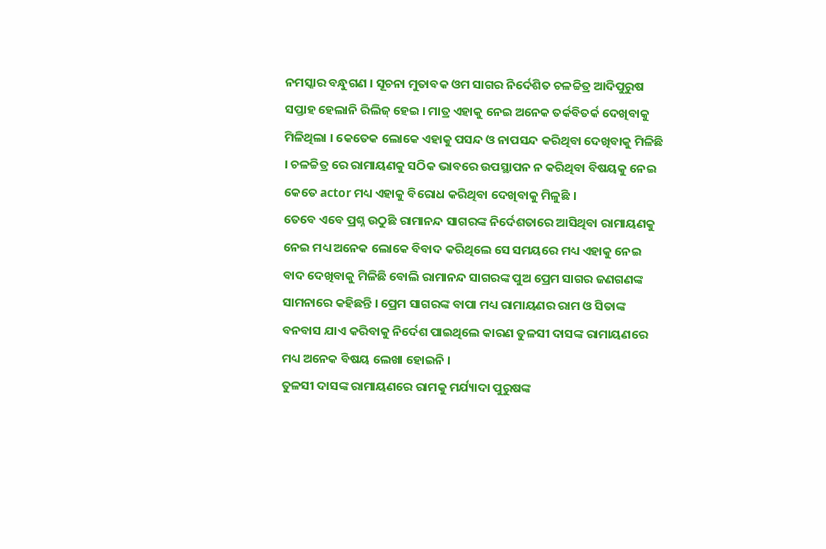ନମସ୍କାର ବନ୍ଧୁଗଣ । ସୂଚନା ମୁତାବକ ଓମ ସାଗର ନିର୍ଦେଶିତ ଚଳଚ୍ଚିତ୍ର ଆଦିପୁରୁଷ ସପ୍ତାହ ହେଲାନି ରିଲିଜ୍ ହେଇ । ମାତ୍ର ଏହାକୁ ନେଇ ଅନେକ ତର୍କବିତର୍କ ଦେଖିବାକୁ ମିଳିଥିଲା । କେତେକ ଲୋକେ ଏହାକୁ ପସନ୍ଦ ଓ ନାପସନ୍ଦ କରିଥିବା ଦେଖିବାକୁ ମିଳିଛି । ଚଳଚ୍ଚିତ୍ର ରେ ରାମାୟଣକୁ ସଠିକ ଭାବରେ ଉପସ୍ଥାପନ ନ କରିଥିବା ବିଷୟକୁ ନେଇ କେତେ actor ମଧ୍ୟ ଏହାକୁ ବିରୋଧ କରିଥିବା ଦେଖିବାକୁ ମିଳୁଛି ।
ତେବେ ଏବେ ପ୍ରଶ୍ନ ଉଠୁଛି ରାମାନନ୍ଦ ସାଗରଙ୍କ ନିର୍ଦେଶତାରେ ଆସିଥିବା ରାମାୟଣକୁ ନେଇ ମଧ୍ୟ ଅନେକ ଲୋକେ ବିବାଦ କରିଥିଲେ ସେ ସମୟରେ ମଧ୍ୟ ଏହାକୁ ନେଇ ବାଦ ଦେଖିବାକୁ ମିଳିଛି ବୋଲି ରାମାନନ୍ଦ ସାଗରଙ୍କ ପୁଅ ପ୍ରେମ ସାଗର ଜଣଗଣଙ୍କ ସାମନାରେ କହିଛନ୍ତି । ପ୍ରେମ ସାଗରଙ୍କ ବାପା ମଧ୍ୟ ରାମାୟଣର ରାମ ଓ ସିତାଙ୍କ ବନବାସ ଯାଏ କରିବାକୁ ନିର୍ଦେଶ ପାଇଥିଲେ କାରଣ ତୁଳସୀ ଦାସଙ୍କ ରାମାୟଣରେ ମଧ୍ୟ ଅନେକ ବିଷୟ ଲେଖା ହୋଇନି ।
ତୁଳସୀ ଦାସଙ୍କ ରାମାୟଣରେ ରାମକୁ ମର୍ଯ୍ୟାଦା ପୁରୁଷଙ୍କ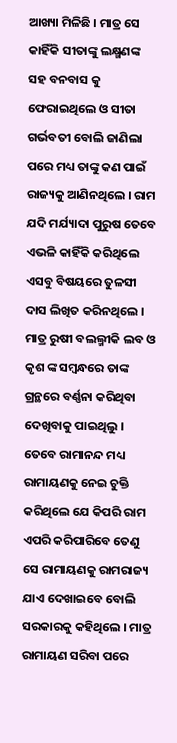ଆଖ୍ୟା ମିଳିଛି । ମାତ୍ର ସେ କାହିଁକି ସୀତାଙ୍କୁ ଲକ୍ଷ୍ମଣଙ୍କ ସହ ବନବାସ କୁ ଫେରାଇଥିଲେ ଓ ସୀତା ଗର୍ଭବତୀ ବୋଲି ଜାଣିଲା ପରେ ମଧ୍ୟ ତାଙ୍କୁ କଣ ପାଇଁ ରାଜ୍ୟକୁ ଆଣିନଥିଲେ । ରାମ ଯଦି ମର୍ଯ୍ୟାଦା ପୁରୁଷ ତେବେ ଏଭଳି କାହିଁକି କରିଥିଲେ ଏସବୁ ବିଷୟରେ ତୁଳସୀ ଦାସ ଲିଖିତ କରିନଥିଲେ ।
ମାତ୍ର ରୁଷୀ ବଲଲ୍ମୀକି ଲବ ଓ କୃଶ ଙ୍କ ସମ୍ବନ୍ଧରେ ତାଙ୍କ ଗ୍ରନ୍ଥରେ ବର୍ଣ୍ଣନା କରିଥିବା ଦେଖିବାକୁ ପାଇଥିଲୁ । ତେବେ ରାମାନନ୍ଦ ମଧ୍ୟ ରାମାୟଣକୁ ନେଇ ଚୁକ୍ତି କରିଥିଲେ ଯେ କିପରି ରାମ ଏପରି କରିପାରିବେ ତେଣୁ ସେ ରାମାୟଣକୁ ରାମରାଜ୍ୟ ଯାଏ ଦେଖାଇବେ ବୋଲି ସରକାରକୁ କହିଥିଲେ । ମାତ୍ର ରାମାୟଣ ସରିବା ପରେ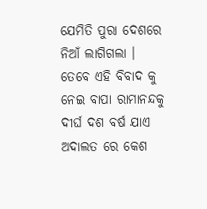ଯେମିତି ପୁରା ଦେଶରେ ନିଆଁ ଲାଗିଗଲା ।
ତେବେ ଏହି ବିବାଦ କୁ ନେଇ ବାପା ରାମାନନ୍ଦକୁ ଦୀର୍ଘ ଦଶ ବର୍ଷ ଯାଏ ଅଦାଲତ ରେ କେଶ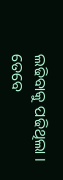ଲଢିବାକୁ ପଢିଥିଲା । ତେବେ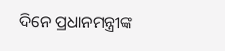ଦିନେ ପ୍ରଧାନମନ୍ତ୍ରୀଙ୍କ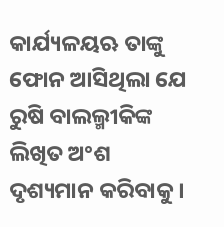କାର୍ଯ୍ୟଳୟଋ ତାଙ୍କୁ ଫୋନ ଆସିଥିଲା ଯେ ରୁଷି ବାଲଲ୍ମୀକିଙ୍କ ଲିଖିତ ଅଂଶ ଦୃଶ୍ୟମାନ କରିବାକୁ ।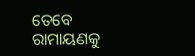ତେବେ ରାମାୟଣକୁ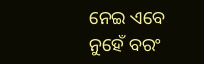ନେଇ ଏବେ ନୁହେଁ ବରଂ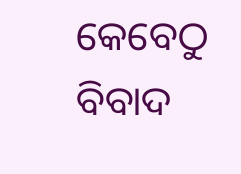କେବେଠୁ ବିବାଦ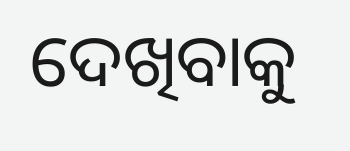ଦେଖିବାକୁ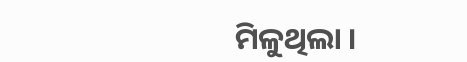ମିଳୁଥିଲା ।